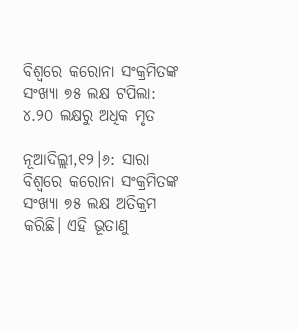ବିଶ୍ୱରେ କରୋନା ସଂକ୍ରମିତଙ୍କ ସଂଖ୍ୟା ୭୫ ଲକ୍ଷ ଟପିଲା: ୪.୨୦ ଲକ୍ଷରୁ ଅଧିକ ମୃତ

ନୂଆଦିଲ୍ଲୀ,୧୨।୬: ସାରା ବିଶ୍ୱରେ କରୋନା ସଂକ୍ରମିତଙ୍କ ସଂଖ୍ୟା ୭୫ ଲକ୍ଷ ଅତିକ୍ରମ କରିଛି। ଏହି ଭୂତାଣୁ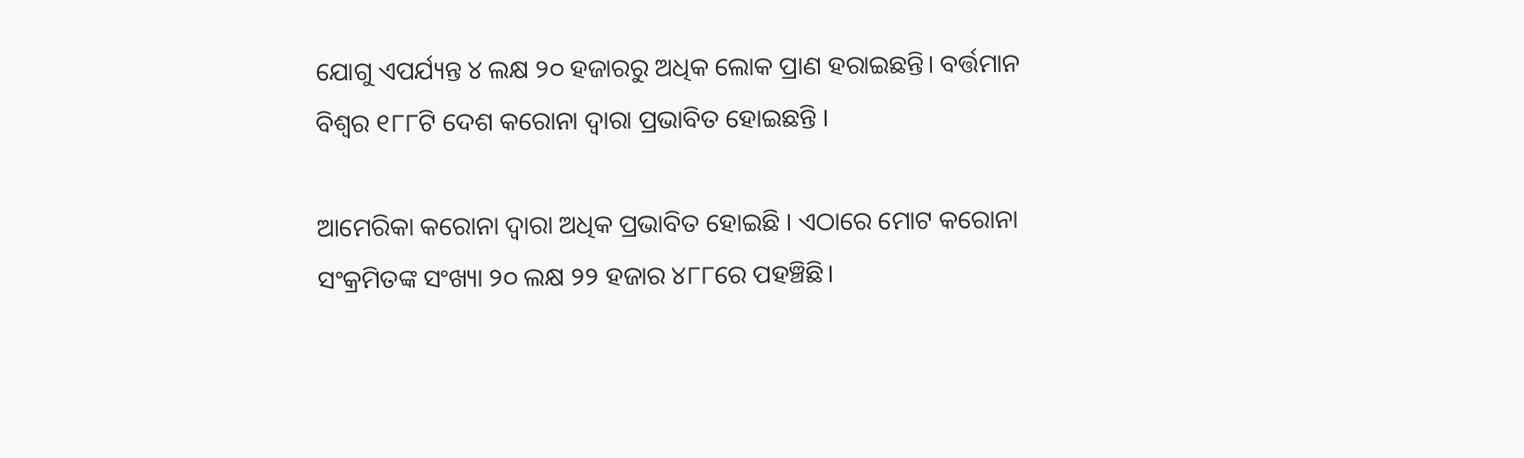ଯୋଗୁ ଏପର୍ଯ୍ୟନ୍ତ ୪ ଲକ୍ଷ ୨୦ ହଜାରରୁ ଅଧିକ ଲୋକ ପ୍ରାଣ ହରାଇଛନ୍ତି। ବର୍ତ୍ତମାନ ବିଶ୍ୱର ୧୮୮ଟି ଦେଶ କରୋନା ଦ୍ୱାରା ପ୍ରଭାବିତ ହୋଇଛନ୍ତି ।

ଆମେରିକା କରୋନା ଦ୍ୱାରା ଅଧିକ ପ୍ରଭାବିତ ହୋଇଛି । ଏଠାରେ ମୋଟ କରୋନା ସଂକ୍ରମିତଙ୍କ ସଂଖ୍ୟା ୨୦ ଲକ୍ଷ ୨୨ ହଜାର ୪୮୮ରେ ପହଞ୍ଚିଛି।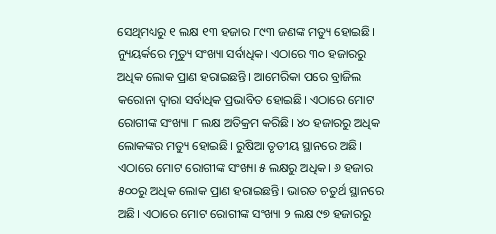ସେଥିମଧ୍ୟରୁ ୧ ଲକ୍ଷ ୧୩ ହଜାର ୮୯୩ ଜଣଙ୍କ ମତ୍ୟୁ ହୋଇଛି। ନ୍ୟୁୟର୍କରେ ମୃତ୍ୟୁ ସଂଖ୍ୟା ସର୍ବାଧିକ। ଏଠାରେ ୩୦ ହଜାରରୁ ଅଧିକ ଲୋକ ପ୍ରାଣ ହରାଇଛନ୍ତି। ଆମେରିକା ପରେ ବ୍ରାଜିଲ କରୋନା ଦ୍ୱାରା ସର୍ବାଧିକ ପ୍ରଭାବିତ ହୋଇଛି। ଏଠାରେ ମୋଟ ରୋଗୀଙ୍କ ସଂଖ୍ୟା ୮ ଲକ୍ଷ ଅତିକ୍ରମ କରିଛି। ୪୦ ହଜାରରୁ ଅଧିକ ଲୋକଙ୍କର ମତ୍ୟୁ ହୋଇଛି। ରୁଷିଆ ତୃତୀୟ ସ୍ଥାନରେ ଅଛି। ଏଠାରେ ମୋଟ ରୋଗୀଙ୍କ ସଂଖ୍ୟା ୫ ଲକ୍ଷରୁ ଅଧିକ। ୬ ହଜାର ୫୦୦ରୁ ଅଧିକ ଲୋକ ପ୍ରାଣ ହରାଇଛନ୍ତି। ଭାରତ ଚତୁର୍ଥ ସ୍ଥାନରେ ଅଛି। ଏଠାରେ ମୋଟ ରୋଗୀଙ୍କ ସଂଖ୍ୟା ୨ ଲକ୍ଷ ୯୭ ହଜାରରୁ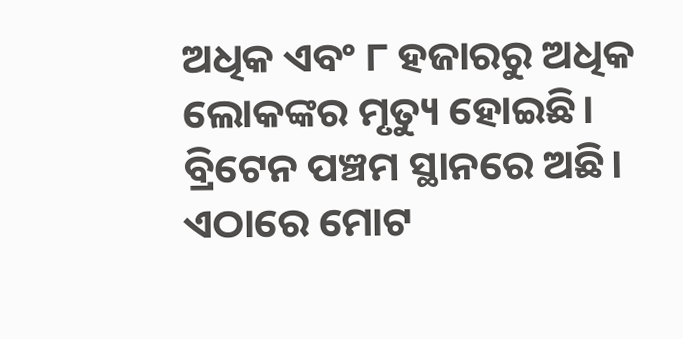ଅଧିକ ଏବଂ ୮ ହଜାରରୁ ଅଧିକ ଲୋକଙ୍କର ମୃତ୍ୟୁ ହୋଇଛି। ବ୍ରିଟେନ ପଞ୍ଚମ ସ୍ଥାନରେ ଅଛି। ଏଠାରେ ମୋଟ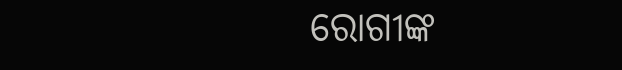ରୋଗୀଙ୍କ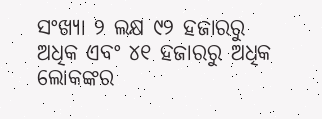ସଂଖ୍ୟା ୨ ଲକ୍ଷ ୯୨ ହଜାରରୁ ଅଧିକ ଏବଂ ୪୧ ହଜାରରୁ ଅଧିକ ଲୋକଙ୍କର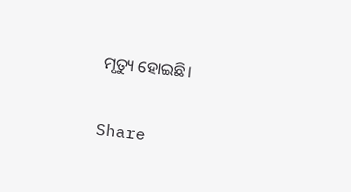ମୃତ୍ୟୁ ହୋଇଛି।

Share